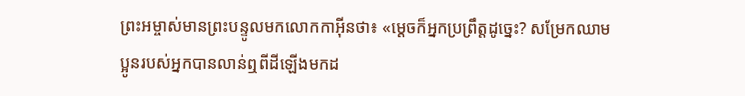ព្រះអម្ចាស់មានព្រះបន្ទូលមកលោកកាអ៊ីនថា៖ «ម្ដេចក៏អ្នកប្រព្រឹត្តដូច្នេះ? សម្រែកឈាមប្អូនរបស់អ្នកបានលាន់ឮពីដីឡើងមកដ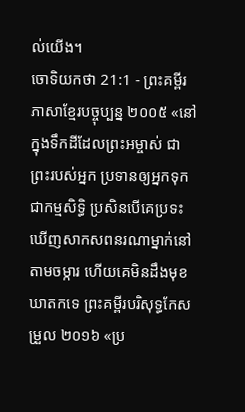ល់យើង។
ចោទិយកថា 21:1 - ព្រះគម្ពីរភាសាខ្មែរបច្ចុប្បន្ន ២០០៥ «នៅក្នុងទឹកដីដែលព្រះអម្ចាស់ ជាព្រះរបស់អ្នក ប្រទានឲ្យអ្នកទុកជាកម្មសិទ្ធិ ប្រសិនបើគេប្រទះឃើញសាកសពនរណាម្នាក់នៅតាមចម្ការ ហើយគេមិនដឹងមុខឃាតកទេ ព្រះគម្ពីរបរិសុទ្ធកែសម្រួល ២០១៦ «ប្រ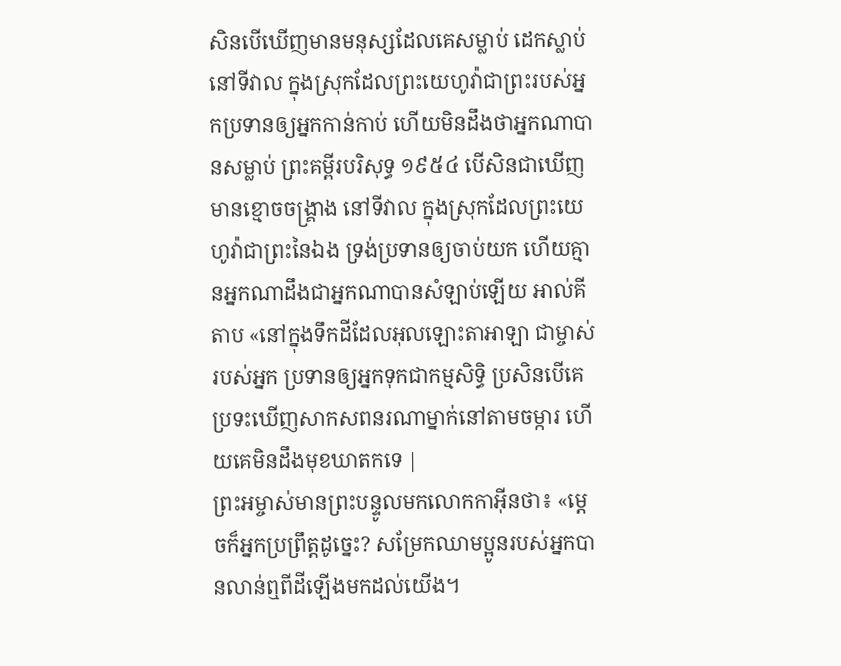សិនបើឃើញមានមនុស្សដែលគេសម្លាប់ ដេកស្លាប់នៅទីវាល ក្នុងស្រុកដែលព្រះយេហូវ៉ាជាព្រះរបស់អ្នកប្រទានឲ្យអ្នកកាន់កាប់ ហើយមិនដឹងថាអ្នកណាបានសម្លាប់ ព្រះគម្ពីរបរិសុទ្ធ ១៩៥៤ បើសិនជាឃើញមានខ្មោចចង្គ្រាង នៅទីវាល ក្នុងស្រុកដែលព្រះយេហូវ៉ាជាព្រះនៃឯង ទ្រង់ប្រទានឲ្យចាប់យក ហើយគ្មានអ្នកណាដឹងជាអ្នកណាបានសំឡាប់ឡើយ អាល់គីតាប «នៅក្នុងទឹកដីដែលអុលឡោះតាអាឡា ជាម្ចាស់របស់អ្នក ប្រទានឲ្យអ្នកទុកជាកម្មសិទ្ធិ ប្រសិនបើគេប្រទះឃើញសាកសពនរណាម្នាក់នៅតាមចម្ការ ហើយគេមិនដឹងមុខឃាតកទេ |
ព្រះអម្ចាស់មានព្រះបន្ទូលមកលោកកាអ៊ីនថា៖ «ម្ដេចក៏អ្នកប្រព្រឹត្តដូច្នេះ? សម្រែកឈាមប្អូនរបស់អ្នកបានលាន់ឮពីដីឡើងមកដល់យើង។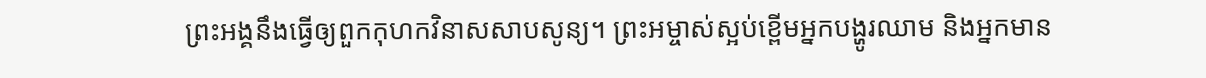ព្រះអង្គនឹងធ្វើឲ្យពួកកុហកវិនាសសាបសូន្យ។ ព្រះអម្ចាស់ស្អប់ខ្ពើមអ្នកបង្ហូរឈាម និងអ្នកមាន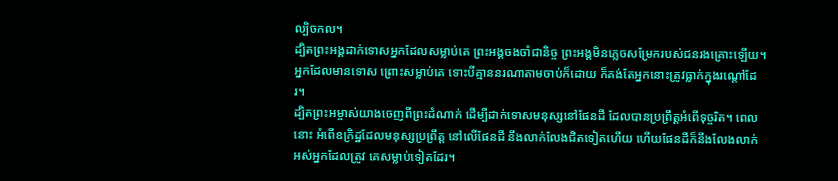ល្បិចកល។
ដ្បិតព្រះអង្គដាក់ទោសអ្នកដែលសម្លាប់គេ ព្រះអង្គចងចាំជានិច្ច ព្រះអង្គមិនភ្លេចសម្រែករបស់ជនរងគ្រោះឡើយ។
អ្នកដែលមានទោស ព្រោះសម្លាប់គេ ទោះបីគ្មាននរណាតាមចាប់ក៏ដោយ ក៏គង់តែអ្នកនោះត្រូវធ្លាក់ក្នុងរណ្ដៅដែរ។
ដ្បិតព្រះអម្ចាស់យាងចេញពីព្រះដំណាក់ ដើម្បីដាក់ទោសមនុស្សនៅផែនដី ដែលបានប្រព្រឹត្តអំពើទុច្ចរិត។ ពេលនោះ អំពើឧក្រិដ្ឋដែលមនុស្សប្រព្រឹត្ត នៅលើផែនដី នឹងលាក់លែងជិតទៀតហើយ ហើយផែនដីក៏នឹងលែងលាក់អស់អ្នកដែលត្រូវ គេសម្លាប់ទៀតដែរ។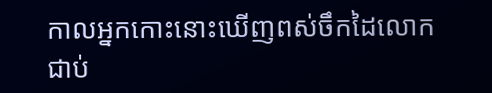កាលអ្នកកោះនោះឃើញពស់ចឹកដៃលោកជាប់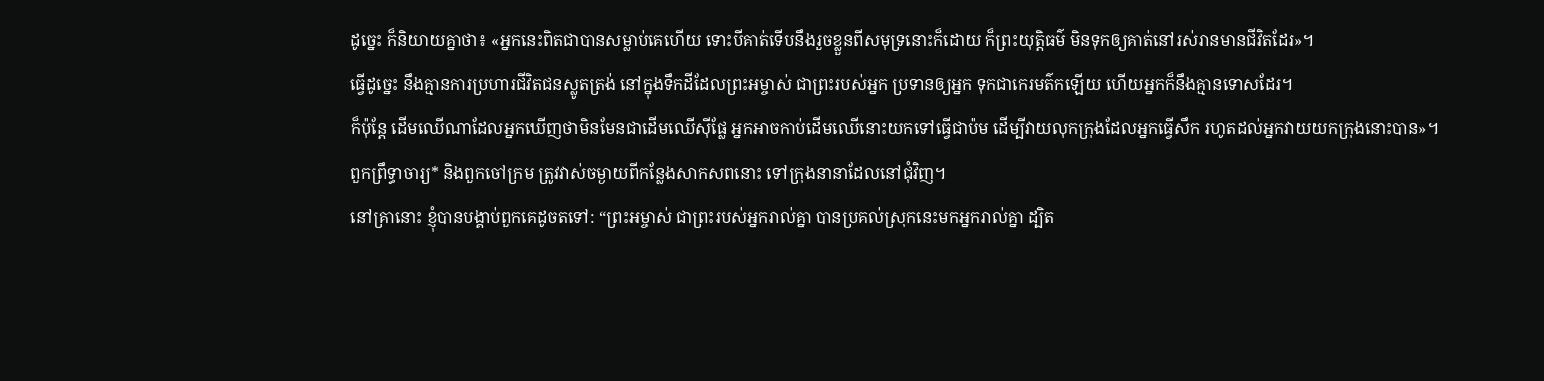ដូច្នេះ ក៏និយាយគ្នាថា៖ «អ្នកនេះពិតជាបានសម្លាប់គេហើយ ទោះបីគាត់ទើបនឹងរួចខ្លួនពីសមុទ្រនោះក៏ដោយ ក៏ព្រះយុត្តិធម៌ មិនទុកឲ្យគាត់នៅរស់រានមានជីវិតដែរ»។
ធ្វើដូច្នេះ នឹងគ្មានការប្រហារជីវិតជនស្លូតត្រង់ នៅក្នុងទឹកដីដែលព្រះអម្ចាស់ ជាព្រះរបស់អ្នក ប្រទានឲ្យអ្នក ទុកជាកេរមត៌កឡើយ ហើយអ្នកក៏នឹងគ្មានទោសដែរ។
ក៏ប៉ុន្តែ ដើមឈើណាដែលអ្នកឃើញថាមិនមែនជាដើមឈើស៊ីផ្លែ អ្នកអាចកាប់ដើមឈើនោះយកទៅធ្វើជាប៉ម ដើម្បីវាយលុកក្រុងដែលអ្នកធ្វើសឹក រហូតដល់អ្នកវាយយកក្រុងនោះបាន»។
ពួកព្រឹទ្ធាចារ្យ* និងពួកចៅក្រម ត្រូវវាស់ចម្ងាយពីកន្លែងសាកសពនោះ ទៅក្រុងនានាដែលនៅជុំវិញ។
នៅគ្រានោះ ខ្ញុំបានបង្គាប់ពួកគេដូចតទៅ: “ព្រះអម្ចាស់ ជាព្រះរបស់អ្នករាល់គ្នា បានប្រគល់ស្រុកនេះមកអ្នករាល់គ្នា ដ្បិត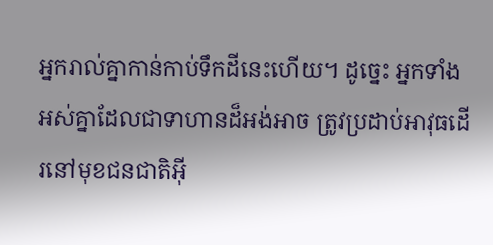អ្នករាល់គ្នាកាន់កាប់ទឹកដីនេះហើយ។ ដូច្នេះ អ្នកទាំងអស់គ្នាដែលជាទាហានដ៏អង់អាច ត្រូវប្រដាប់អាវុធដើរនៅមុខជនជាតិអ៊ី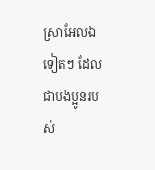ស្រាអែលឯទៀតៗ ដែលជាបងប្អូនរបស់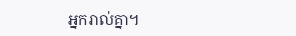អ្នករាល់គ្នា។